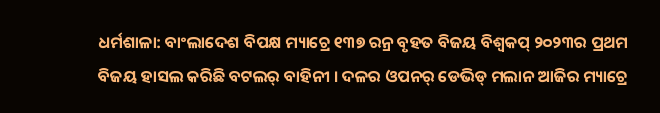ଧର୍ମଶାଳା: ବାଂଲାଦେଶ ବିପକ୍ଷ ମ୍ୟାଚ୍ରେ ୧୩୭ ରନ୍ର ବୃହତ ବିଜୟ ବିଶ୍ବକପ୍ ୨୦୨୩ର ପ୍ରଥମ ବିଜୟ ହାସଲ କରିଛି ବଟଲର୍ ବାହିନୀ । ଦଳର ଓପନର୍ ଡେଭିଡ୍ ମଲାନ ଆଜିର ମ୍ୟାଚ୍ରେ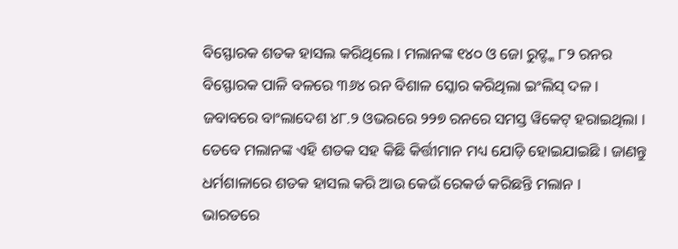ବିସ୍ଫୋରକ ଶତକ ହାସଲ କରିଥିଲେ । ମଲାନଙ୍କ ୧୪୦ ଓ ଜୋ ରୁଟ୍ଙ୍କ ୮୨ ରନର ବିସ୍ଫୋରକ ପାଳି ବଳରେ ୩୬୪ ରନ ବିଶାଳ ସ୍କୋର କରିଥିଲା ଇଂଲିସ୍ ଦଳ । ଜବାବରେ ବାଂଲାଦେଶ ୪୮.୨ ଓଭରରେ ୨୨୭ ରନରେ ସମସ୍ତ ୱିକେଟ୍ ହରାଇଥିଲା । ତେବେ ମଲାନଙ୍କ ଏହି ଶତକ ସହ କିଛି କିର୍ତ୍ତୀମାନ ମଧ୍ୟ ଯୋଡ଼ି ହୋଇଯାଇଛି । ଜାଣନ୍ତୁ ଧର୍ମଶାଳାରେ ଶତକ ହାସଲ କରି ଆଉ କେଉଁ ରେକର୍ଡ କରିଛନ୍ତି ମଲାନ ।
ଭାରତରେ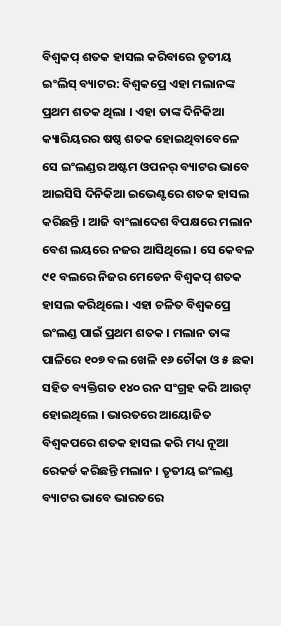ବିଶ୍ବକପ୍ ଶତକ ହାସଲ କରିବାରେ ତୃତୀୟ ଇଂଲିସ୍ ବ୍ୟାଟର: ବିଶ୍ବକପ୍ରେ ଏହା ମଲାନଙ୍କ ପ୍ରଥମ ଶତକ ଥିଲା । ଏହା ତାଙ୍କ ଦିନିକିଆ କ୍ୟାରିୟରର ଷଷ୍ଠ ଶତକ ହୋଇଥିବାବେଳେ ସେ ଇଂଲଣ୍ଡର ଅଷ୍ଟମ ଓପନର୍ ବ୍ୟାଟର ଭାବେ ଆଇସିସି ଦିନିକିଆ ଇଭେଣ୍ଟରେ ଶତକ ହାସଲ କରିଛନ୍ତି । ଆଜି ବାଂଲାଦେଶ ବିପକ୍ଷରେ ମଲାନ ବେଶ ଲୟରେ ନଜର ଆସିଥିଲେ । ସେ କେବଳ ୯୧ ବଲରେ ନିଜର ମେଡେନ ବିଶ୍ବକପ୍ ଶତକ ହାସଲ କରିଥିଲେ । ଏହା ଚଳିତ ବିଶ୍ବକପ୍ରେ ଇଂଲଣ୍ଡ ପାଇଁ ପ୍ରଥମ ଶତକ । ମଲାନ ତାଙ୍କ ପାଳିରେ ୧୦୭ ବଲ ଖେଳି ୧୬ ଚୌକା ଓ ୫ ଛକା ସହିତ ବ୍ୟକ୍ତିଗତ ୧୪୦ ରନ ସଂଗ୍ରହ କରି ଆଉଟ୍ ହୋଇଥିଲେ । ଭାରତରେ ଆୟୋଜିତ ବିଶ୍ବକପରେ ଶତକ ହାସଲ କରି ମଧ୍ୟ ନୂଆ ରେକର୍ଡ କରିଛନ୍ତି ମଲାନ । ତୃତୀୟ ଇଂଲଣ୍ଡ ବ୍ୟାଟର ଭାବେ ଭାରତରେ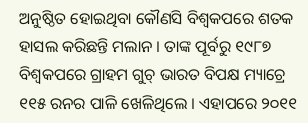ଅନୁଷ୍ଠିତ ହୋଇଥିବା କୌଣସି ବିଶ୍ବକପରେ ଶତକ ହାସଲ କରିଛନ୍ତି ମଲାନ । ତାଙ୍କ ପୂର୍ବରୁ ୧୯୮୭ ବିଶ୍ବକପରେ ଗ୍ରାହମ ଗୁଚ୍ ଭାରତ ବିପକ୍ଷ ମ୍ୟାଚ୍ରେ ୧୧୫ ରନର ପାଳି ଖେଳିଥିଲେ । ଏହାପରେ ୨୦୧୧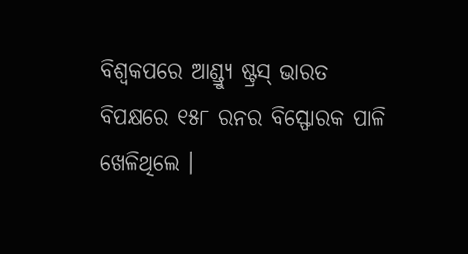ବିଶ୍ବକପରେ ଆଣ୍ଡ୍ର୍ୟୁ ଷ୍ଟ୍ରସ୍ ଭାରତ ବିପକ୍ଷରେ ୧୫୮ ରନର ବିସ୍ଫୋରକ ପାଳି ଖେଳିଥିଲେ ।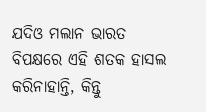ଯଦିଓ ମଲାନ ଭାରତ ବିପକ୍ଷରେ ଏହି ଶତକ ହାସଲ କରିନାହାନ୍ତି, କିନ୍ତୁ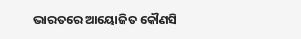ଭାରତରେ ଆୟୋଜିତ କୌଣସି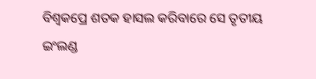ବିଶ୍ବକପ୍ରେ ଶତକ ହାସଲ କରିବାରେ ସେ ତୃତୀୟ ଇଂଲଣ୍ଡ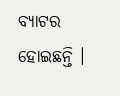ବ୍ୟାଟର ହୋଇଛନ୍ତି ।